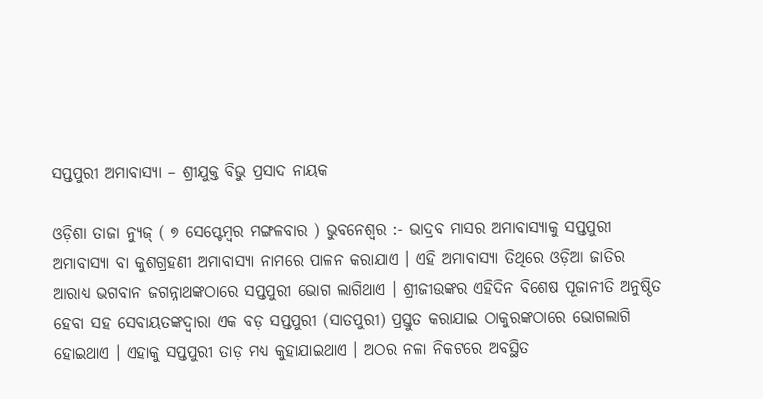ସପ୍ତପୁରୀ ଅମାବାସ୍ୟା – ଶ୍ରୀଯୁକ୍ତ ବିଭୁ ପ୍ରସାଦ ନାୟକ

ଓଡ଼ିଶା ତାଜା ନ୍ୟୁଜ୍ ( ୭ ସେପ୍ଟେମ୍ବର ମଙ୍ଗଳବାର ) ଭୁବନେଶ୍ୱର :- ଭାଦ୍ରବ ମାସର ଅମାବାସ୍ୟାକୁ ସପ୍ତପୁରୀ ଅମାବାସ୍ୟା ବା କୁଶଗ୍ରହଣୀ ଅମାବାସ୍ୟା ନାମରେ ପାଳନ କରାଯାଏ । ଏହି ଅମାବାସ୍ୟା ତିଥିରେ ଓଡ଼ିଆ ଜାତିର ଆରାଧ୍ୟ ଭଗବାନ ଜଗନ୍ନାଥଙ୍କଠାରେ ସପ୍ତପୁରୀ ଭୋଗ ଲାଗିଥାଏ । ଶ୍ରୀଜୀଉଙ୍କର ଏହିଦିନ ବିଶେଷ ପୂଜାନୀତି ଅନୁଷ୍ଠିତ ହେବା ସହ ସେବାୟତଙ୍କଦ୍ୱାରା ଏକ ବଡ଼ ସପ୍ତପୁରୀ (ସାତପୁରୀ) ପ୍ରସ୍ତୁତ କରାଯାଇ ଠାକୁରଙ୍କଠାରେ ଭୋଗଲାଗି ହୋଇଥାଏ । ଏହାକୁ ସପ୍ତପୁରୀ ତାଡ଼ ମଧ୍ୟ କୁହାଯାଇଥାଏ । ଅଠର ନଳା ନିକଟରେ ଅବସ୍ଥିତ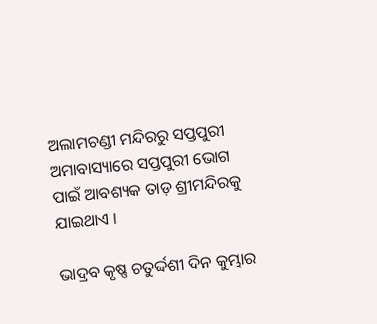ଅଲାମଚଣ୍ଡୀ ମନ୍ଦିରରୁ ସପ୍ତପୁରୀ ଅମାବାସ୍ୟାରେ ସପ୍ତପୁରୀ ଭୋଗ ପାଇଁ ଆବଶ୍ୟକ ତାଡ଼ ଶ୍ରୀମନ୍ଦିରକୁ ଯାଇଥାଏ ।

ଭାଦ୍ରବ କୃଷ୍ଣ ଚତୁର୍ଦ୍ଦଶୀ ଦିନ କୁମ୍ଭାର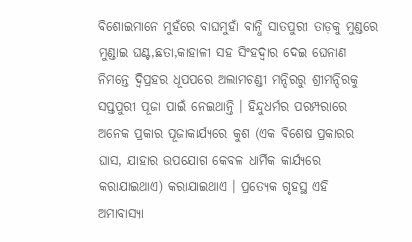ବିଶୋଇମାନେ ମୁହଁରେ ବାଘମୁହାଁ ବାନ୍ଧି ସାତପୁରୀ ତାଡ଼କୁ ମୁଣ୍ଡରେ ମୁଣ୍ଡାଇ ଘଣ୍ଟ,ଛତା,କାହାଳୀ ସହ ସିଂହଦ୍ୱାର ଦେଇ ଘେନାଣ ନିମନ୍ତେ ଦ୍ୱିପ୍ରହର ଧୂପପରେ ଅଲାମଚଣ୍ଡୀ ମନ୍ଦିରରୁ ଶ୍ରୀମନ୍ଦିରକୁ ସପ୍ତପୁରୀ ପୂଜା ପାଇଁ ନେଇଥାନ୍ତି । ହିନ୍ଦୁଧର୍ମର ପରମ୍ପରାରେ ଅନେକ ପ୍ରକାର ପୂଜାକାର୍ଯ୍ୟରେ କୁଶ (ଏକ ବିଶେଷ ପ୍ରକାରର ଘାସ, ଯାହାର ଉପଯୋଗ କେବଳ ଧାର୍ମିକ କାର୍ଯ୍ୟରେ କରାଯାଇଥାଏ) କରାଯାଇଥାଏ । ପ୍ରତ୍ୟେକ ଗୃହସ୍ଥ ଏହି ଅମାବାସ୍ୟା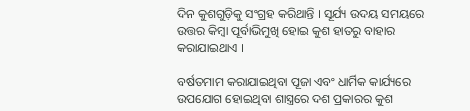ଦିନ କୁଶଗୁଡ଼ିକୁ ସଂଗ୍ରହ କରିଥାନ୍ତି । ସୂର୍ଯ୍ୟ ଉଦୟ ସମୟରେ ଉତ୍ତର କିମ୍ବା ପୂର୍ବାଭିମୁଖି ହୋଇ କୁଶ ହାତରୁ ବାହାର କରାଯାଇଥାଏ ।

ବର୍ଷତମାମ କରାଯାଇଥିବା ପୂଜା ଏବଂ ଧାର୍ମିକ କାର୍ଯ୍ୟରେ ଉପଯୋଗ ହୋଇଥିବା ଶାସ୍ତ୍ରରେ ଦଶ ପ୍ରକାରର କୁଶ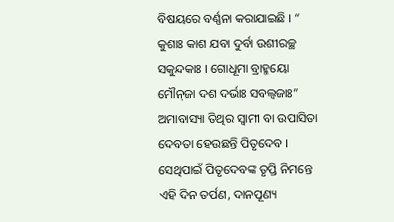ବିଷୟରେ ବର୍ଣ୍ଣନା କରାଯାଇଛି । “ କୁଶାଃ କାଶ ଯବା ଦୁର୍ବା ଉଶୀରଚ୍ଛ ସକୁନ୍ଦକାଃ । ଗୋଧୂମା ବ୍ରାହ୍ମୟୋ ମୌନ୍‌ଜା ଦଶ ଦର୍ଭାଃ ସବଲ୍ୱଜାଃ” ଅମାବାସ୍ୟା ତିଥିର ସ୍ୱାମୀ ବା ଉପାସିତା ଦେବତା ହେଉଛନ୍ତି ପିତୃଦେବ । ସେଥିପାଇଁ ପିତୃଦେବଙ୍କ ତୃପ୍ତି ନିମନ୍ତେ ଏହି ଦିନ ତର୍ପଣ, ଦାନପୂଣ୍ୟ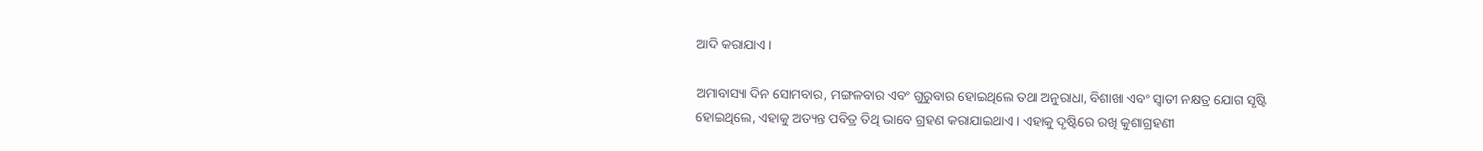ଆଦି କରାଯାଏ ।

ଅମାବାସ୍ୟା ଦିନ ସୋମବାର, ମଙ୍ଗଳବାର ଏବଂ ଗୁରୁବାର ହୋଇଥିଲେ ତଥା ଅନୁରାଧା, ବିଶାଖା ଏବଂ ସ୍ୱାତୀ ନକ୍ଷତ୍ର ଯୋଗ ସୃଷ୍ଟି ହୋଇଥିଲେ, ଏହାକୁ ଅତ୍ୟନ୍ତ ପବିତ୍ର ତିଥି ଭାବେ ଗ୍ରହଣ କରାଯାଇଥାଏ । ଏହାକୁ ଦୃଷ୍ଟିରେ ରଖି କୁଶାଗ୍ରହଣୀ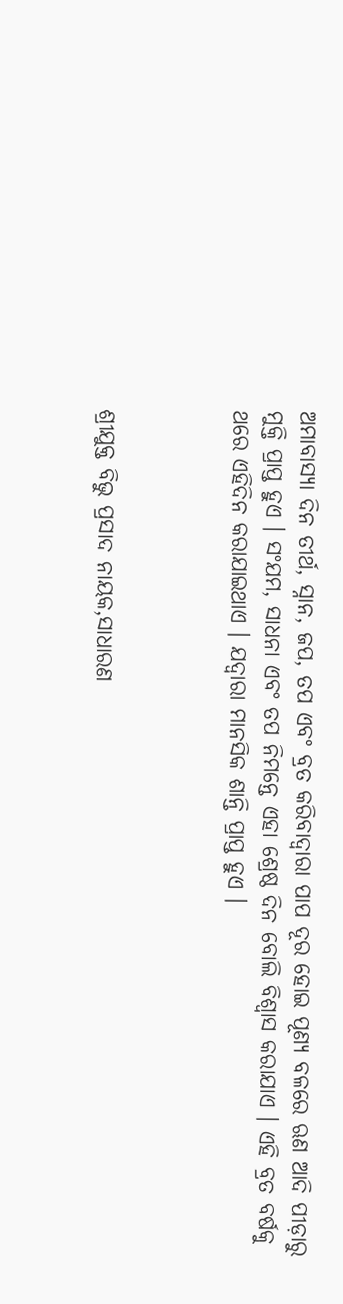ଅମାବାସ୍ୟା ଦିନ ତୀର୍ଥ, ସ୍ନାନ, ଜପ, ତପ ଏବଂ ବ୍ରତ କରିବାଦ୍ୱାରା ପାପ ଦୂର ହୋଇ ପୂଣ୍ୟ ବଳରେ ଋଣ ଆଦି ପୀଡ଼ାରୁ ମୁକ୍ତି ପ୍ରାପ୍ତ ହୁଏ । ସଂଯମ, ସାଧନା ଏବଂ ତପ ନିମନ୍ତେ ଏହା ଶ୍ରେଷ୍ଠ ଦିନ ବୋଲି ବିଶ୍ୱାସ କରାଯାଏ । ଏହି ବ୍ରତ ବର୍ଷକୁ ଥରେ ଏହିଦିନ କରାଯାଇଥାଏ । ଯଦ୍ୱାରା ମାନସିକ ଶାନ୍ତି ପ୍ରାପ୍ତ ହୁଏ ।



ଶ୍ରୀଯୁକ୍ତ ବିଭୁ ପ୍ରସାଦ ନାୟକ,ସାଧାରଣ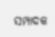ସମ୍ପାଦକ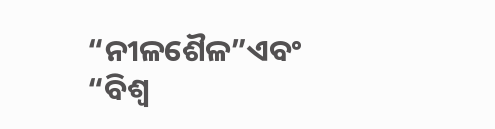“ନୀଳଶୈଳ”ଏବଂ “ବିଶ୍ବ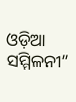ଓଡ଼ିଆ ସମ୍ମିଳନୀ”